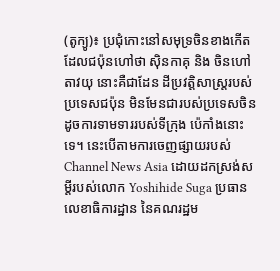(តូក្យូ)៖ ប្រជុំកោះនៅសមុទ្រចិនខាងកើត ដែលជប៉ុនហៅថា ស៊ិនកាគុ និង ចិនហៅ តាវយុ នោះគឺជាដែន ដីប្រវត្តិសាស្ត្ររបស់ប្រទេសជប៉ុន មិនមែនជារបស់ប្រទេសចិន ដូចការទាមទាររបស់ទីក្រុង ប៉េកាំងនោះទេ។ នេះបើតាមការចេញផ្សាយរបស់ Channel News Asia ដោយដកស្រង់សម្តីរបស់លោក Yoshihide Suga ប្រធានលេខាធិការដ្ឋាន នៃគណរដ្ឋម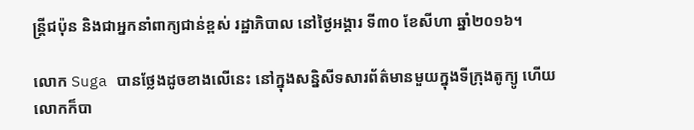ន្ត្រីជប៉ុន និងជាអ្នកនាំពាក្យជាន់ខ្ពស់ រដ្ឋាភិបាល នៅថ្ងៃអង្គារ ទី៣០ ខែសីហា ឆ្នាំ២០១៦។

លោក Suga បានថ្លែងដូចខាងលើនេះ នៅក្នុងសន្និសីទសារព័ត៌មានមួយក្នុងទីក្រុងតូក្យូ ហើយលោកក៏បា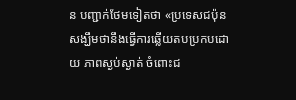ន បញ្ជាក់ថែមទៀតថា «ប្រទេសជប៉ុន សង្ឃឹមថានឹងធ្វើការឆ្លើយតបប្រកបដោយ ភាពស្ងប់ស្ងាត់ ចំពោះជ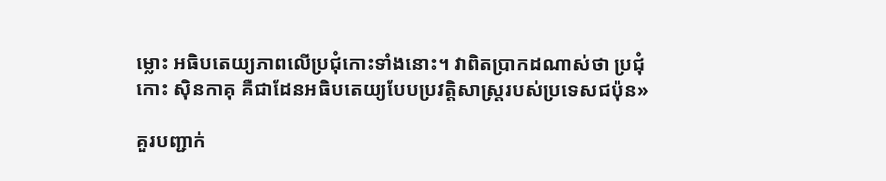ម្លោះ អធិបតេយ្យភាពលើប្រជុំកោះទាំងនោះ។ វាពិតប្រាកដណាស់ថា ប្រជុំកោះ ស៊ិនកាគុ គឺជាដែនអធិបតេយ្យបែបប្រវត្តិសាស្ត្ររបស់ប្រទេសជប៉ុន»

គួរបញ្ជាក់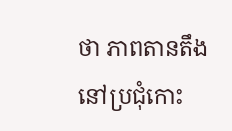ថា ភាពតានតឹងនៅប្រជុំកោះ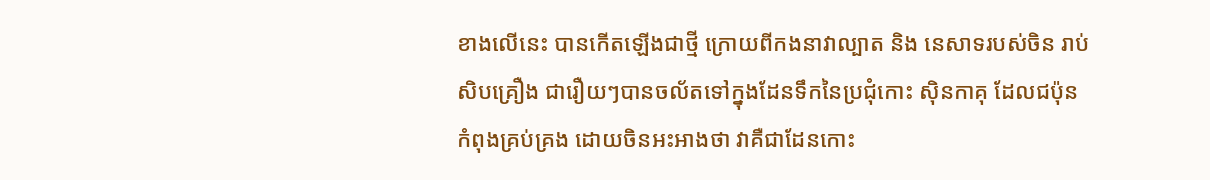ខាងលើនេះ បានកើតឡើងជាថ្មី ក្រោយពីកងនាវាល្បាត និង នេសាទរបស់ចិន រាប់សិបគ្រឿង ជារឿយៗបានចល័តទៅក្នុងដែនទឹកនៃប្រជុំកោះ ស៊ិនកាគុ ដែលជប៉ុន កំពុងគ្រប់គ្រង ដោយចិនអះអាងថា វាគឺជាដែនកោះ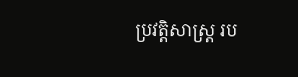ប្រវត្តិសាស្ត្រ រប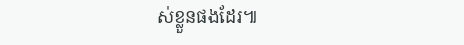ស់ខ្លួនផងដែរ៕